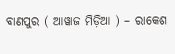ବାଣପୁର ( ଆୱାଜ ମିଡ଼ିଆ ) – ରାକେଶ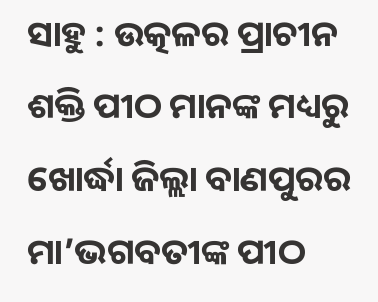ସାହୁ : ଉତ୍କଳର ପ୍ରାଚୀନ ଶକ୍ତି ପୀଠ ମାନଙ୍କ ମଧ୍ୟରୁ ଖୋର୍ଦ୍ଧା ଜିଲ୍ଲା ବାଣପୁରର ମା’ଭଗବତୀଙ୍କ ପୀଠ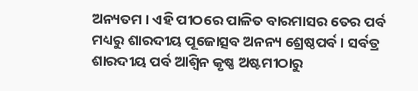ଅନ୍ୟତମ । ଏହି ପୀଠରେ ପାଳିତ ବାରମାସର ତେର ପର୍ବ ମଧ୍ୟରୁ ଶାରଦୀୟ ପୂଜୋତ୍ସବ ଅନନ୍ୟ ଶ୍ରେଷ୍ଠପର୍ବ । ସର୍ବତ୍ର ଶାରଦୀୟ ପର୍ବ ଆଶ୍ୱିନ କୃଷ୍ଣ ଅଷ୍ଟମୀଠାରୁ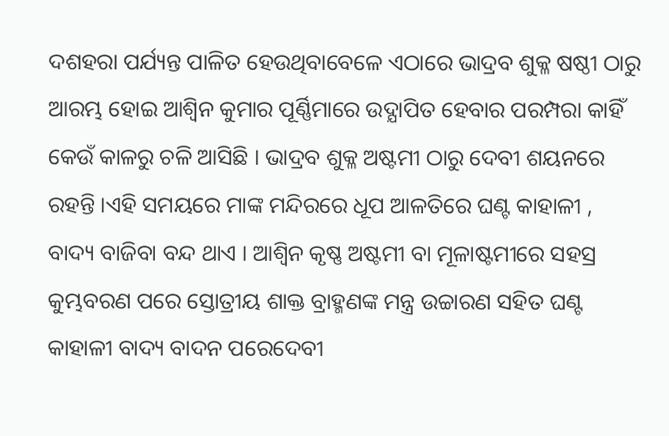ଦଶହରା ପର୍ଯ୍ୟନ୍ତ ପାଳିତ ହେଉଥିବାବେଳେ ଏଠାରେ ଭାଦ୍ରବ ଶୁକ୍ଳ ଷଷ୍ଠୀ ଠାରୁ ଆରମ୍ଭ ହୋଇ ଆଶ୍ୱିନ କୁମାର ପୂର୍ଣ୍ଣିମାରେ ଉଦ୍ଯାପିତ ହେବାର ପରମ୍ପରା କାହିଁ କେଉଁ କାଳରୁ ଚଳି ଆସିଛି । ଭାଦ୍ରବ ଶୁକ୍ଳ ଅଷ୍ଟମୀ ଠାରୁ ଦେବୀ ଶୟନରେ ରହନ୍ତି ।ଏହି ସମୟରେ ମାଙ୍କ ମନ୍ଦିରରେ ଧୂପ ଆଳତିରେ ଘଣ୍ଟ କାହାଳୀ , ବାଦ୍ୟ ବାଜିବା ବନ୍ଦ ଥାଏ । ଆଶ୍ୱିନ କୃଷ୍ଣ ଅଷ୍ଟମୀ ବା ମୂଳାଷ୍ଟମୀରେ ସହସ୍ର କୁମ୍ଭବରଣ ପରେ ସ୍ତୋତ୍ରୀୟ ଶାକ୍ତ ବ୍ରାହ୍ମଣଙ୍କ ମନ୍ତ୍ର ଉଚ୍ଚାରଣ ସହିତ ଘଣ୍ଟ କାହାଳୀ ବାଦ୍ୟ ବାଦନ ପରେଦେବୀ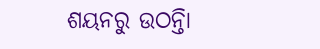ଶୟନରୁ ଉଠନ୍ତିା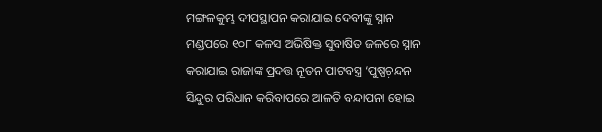ମଙ୍ଗଳକୁମ୍ଭ ଦୀପସ୍ଥାପନ କରାଯାଇ ଦେବୀଙ୍କୁ ସ୍ନାନ ମଣ୍ଡପରେ ୧୦୮ କଳସ ଅଭିଷିକ୍ତ ସୁବାଷିତ ଜଳରେ ସ୍ନାନ କରାଯାଇ ରାଜାଙ୍କ ପ୍ରଦତ୍ତ ନୂତନ ପାଟବସ୍ତ୍ର ‘ପୁଷ୍ପଚ଼ନ୍ଦନ ସିନ୍ଦୁର ପରିଧାନ କରିବାପରେ ଆଳତି ବନ୍ଦାପନା ହୋଇ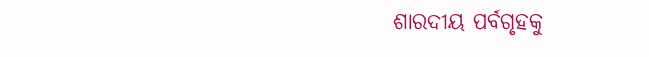ଶାରଦୀୟ ପର୍ବଗୃହକୁ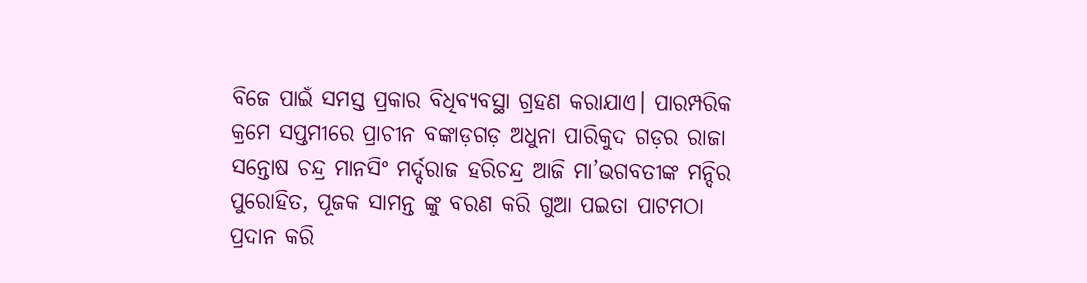ବିଜେ ପାଇଁ ସମସ୍ତ ପ୍ରକାର ବିଧିବ୍ୟବସ୍ଥା ଗ୍ରହଣ କରାଯାଏ। ପାରମ୍ପରିକ କ୍ରମେ ସପ୍ତମୀରେ ପ୍ରାଚୀନ ବଙ୍କାଡ଼ଗଡ଼ ଅଧୁନା ପାରିକୁଦ ଗଡ଼ର ରାଜା ସନ୍ତୋଷ ଚନ୍ଦ୍ର ମାନସିଂ ମର୍ଦ୍ଦରାଜ ହରିଚନ୍ଦ୍ର ଆଜି ମା’ଭଗବତୀଙ୍କ ମନ୍ଦିର ପୁରୋହିତ, ପୂଜକ ସାମନ୍ତ ଙ୍କୁ ବରଣ କରି ଗୁଆ ପଇତା ପାଟମଠା ପ୍ରଦାନ କରି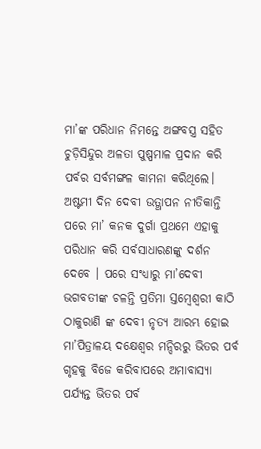ମା’ଙ୍କ ପରିଧାନ ନିମନ୍ତେ ଅଙ୍ଗବସ୍ତ୍ର ସହିତ ଚୁଡ଼ିସିନ୍ଦୁର ଅଳତା ପୁଷ୍ପମାଳ ପ୍ରଦାନ କରି ପର୍ବର ସର୍ବମଙ୍ଗଳ କାମନା କରିଥିଲେ। ଅଷ୍ଟମୀ ଦିନ ଦେବୀ ଉତ୍ଥାପନ ନୀତିକାନ୍ତି ପରେ ମା’ କନକ ଦୁର୍ଗା ପ୍ରଥମେ ଏହାକୁ ପରିଧାନ କରି ସର୍ବସାଧାରଣଙ୍କୁ ଦର୍ଶନ ଦେବେ । ପରେ ସଂଧ୍ୟାରୁ ମା’ଦେବୀ ଭଗବତୀଙ୍କ ଚଳନ୍ତି ପ୍ରତିମା ସ୍ତମ୍ଵେଶ୍ଵରୀ କାଠି ଠାକୁରାଣି ଙ୍କ ଦେବୀ ନୃତ୍ୟ ଆରମ୍ଭ ହୋଇ ମା’ପିତ୍ରାଳୟ ଦକ୍ଷେଶ୍ଵର ମନ୍ଦିରରୁ ଭିତର ପର୍ବ ଗୃହକୁ ବିଜେ କରିବାପରେ ଅମାବାସ୍ୟା ପର୍ଯ୍ୟନ୍ତ ଭିତର ପର୍ବ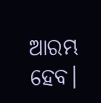ଆରମ୍ଭ ହେବ।